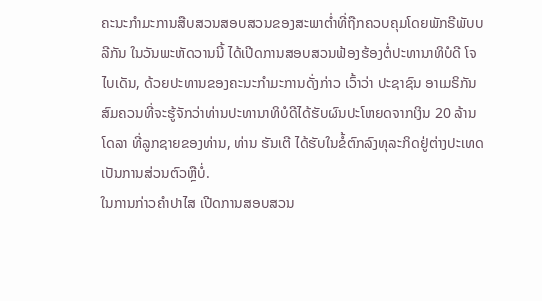ຄະນະກຳມະການສືບສວນສອບສວນຂອງສະພາຕ່ຳທີ່ຖືກຄວບຄຸມໂດຍພັກຣີພັບບລີກັນ ໃນວັນພະຫັດວານນີ້ ໄດ້ເປີດການສອບສວນຟ້ອງຮ້ອງຕໍ່ປະທານາທິບໍດີ ໂຈ ໄບເດັນ, ດ້ວຍປະທານຂອງຄະນະກຳມະການດັ່ງກ່າວ ເວົ້າວ່າ ປະຊາຊົນ ອາເມຣິກັນ ສົມຄວນທີ່ຈະຮູ້ຈັກວ່າທ່ານປະທານາທິບໍດີໄດ້ຮັບຜົນປະໂຫຍດຈາກເງິນ 20 ລ້ານໂດລາ ທີ່ລູກຊາຍຂອງທ່ານ, ທ່ານ ຮັນເຕີ ໄດ້ຮັບໃນຂໍ້ຕົກລົງທຸລະກິດຢູ່ຕ່າງປະເທດ ເປັນການສ່ວນຕົວຫຼືບໍ່.
ໃນການກ່າວຄຳປາໄສ ເປີດການສອບສວນ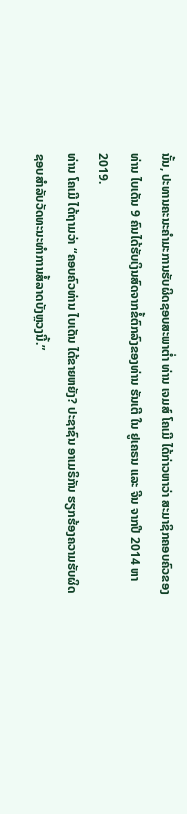ນັ້ນ, ປະທານຄະນະຄຳມະການຮັບຜິດຊອບສະພາຕ່ຳ ທ່ານ ເຈມສ໌ ໂຄເມີ ໄດ້ກ່າວຫາວ່າ ສະມາຊິກຄອບຄົວຂອງ ທ່ານ ໄບເດັນ 9 ຄົນໄດ້ຮັບເງິນສົດຈາກຂໍ້ຕົກລົງຂອງທ່ານ ຮັນເຕີ ໃນ ຢູເຄຣນ ແລະ ຈີນ ຈາກປີ 2014 ຫາ 2019.
ທ່ານ ໂຄເມີ ໄດ້ຖາມວ່າ “ຄອບຄົວທ່ານ ໄບເດັນ ໄດ້ຂາຍຫຍັງ? ປະຊາຊົນ ອາເມຣິກັນ ຮຽກຮ້ອງຄວາມຮັບຜິດຊອບສຳລັບວັດທະນະທຳການສໍ້ລາດບັງຫຼວງນີ້.”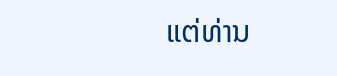ແຕ່ທ່ານ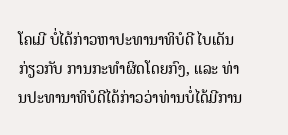ໂຄເມີ ບໍ່ໄດ້ກ່າວຫາປະທານາທິບໍດີ ໄບເດັນ ກ່ຽວກັບ ການກະທຳຜິດໂດຍກົງ, ແລະ ທ່ານປະທານາທິບໍດີໄດ້ກ່າວວ່າທ່ານບໍ່ໄດ້ມີການ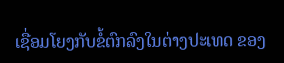ເຊື່ອມໂຍງກັບຂໍ້ຕົກລົງໃນຕ່າງປະເທດ ຂອງ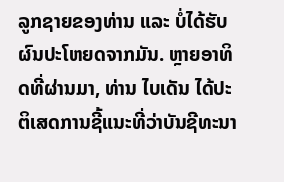ລູກຊາຍຂອງທ່ານ ແລະ ບໍ່ໄດ້ຮັບຜົນປະໂຫຍດຈາກມັນ. ຫຼາຍອາທິດທີ່ຜ່ານມາ, ທ່ານ ໄບເດັນ ໄດ້ປະຕິເສດການຊີ້ແນະທີ່ວ່າບັນຊີທະນາ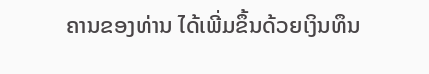ຄານຂອງທ່ານ ໄດ້ເພີ່ມຂຶ້ນດ້ວຍເງິນທຶນ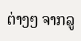ຕ່າງໆ ຈາກລູ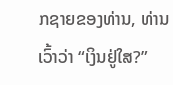ກຊາຍຂອງທ່ານ, ທ່ານເວົ້າວ່າ “ເງິນຢູ່ໃສ?”